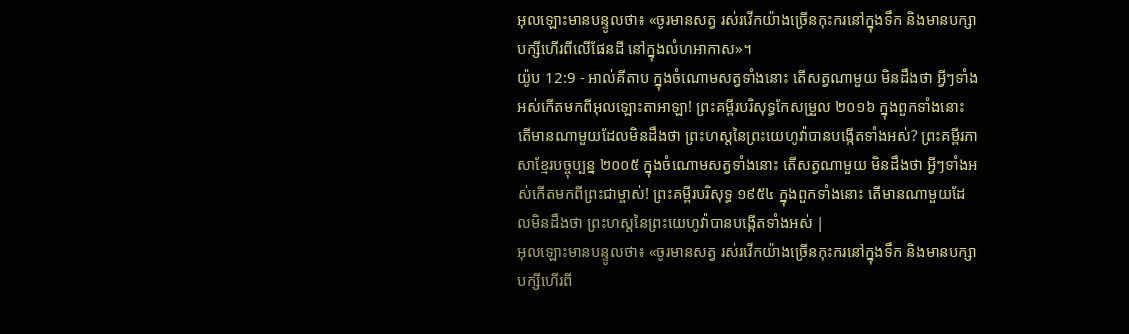អុលឡោះមានបន្ទូលថា៖ «ចូរមានសត្វ រស់រវើកយ៉ាងច្រើនកុះករនៅក្នុងទឹក និងមានបក្សាបក្សីហើរពីលើផែនដី នៅក្នុងលំហអាកាស»។
យ៉ូប 12:9 - អាល់គីតាប ក្នុងចំណោមសត្វទាំងនោះ តើសត្វណាមួយ មិនដឹងថា អ្វីៗទាំងអស់កើតមកពីអុលឡោះតាអាឡា! ព្រះគម្ពីរបរិសុទ្ធកែសម្រួល ២០១៦ ក្នុងពួកទាំងនោះ តើមានណាមួយដែលមិនដឹងថា ព្រះហស្តនៃព្រះយេហូវ៉ាបានបង្កើតទាំងអស់? ព្រះគម្ពីរភាសាខ្មែរបច្ចុប្បន្ន ២០០៥ ក្នុងចំណោមសត្វទាំងនោះ តើសត្វណាមួយ មិនដឹងថា អ្វីៗទាំងអស់កើតមកពីព្រះជាម្ចាស់! ព្រះគម្ពីរបរិសុទ្ធ ១៩៥៤ ក្នុងពួកទាំងនោះ តើមានណាមួយដែលមិនដឹងថា ព្រះហស្តនៃព្រះយេហូវ៉ាបានបង្កើតទាំងអស់ |
អុលឡោះមានបន្ទូលថា៖ «ចូរមានសត្វ រស់រវើកយ៉ាងច្រើនកុះករនៅក្នុងទឹក និងមានបក្សាបក្សីហើរពី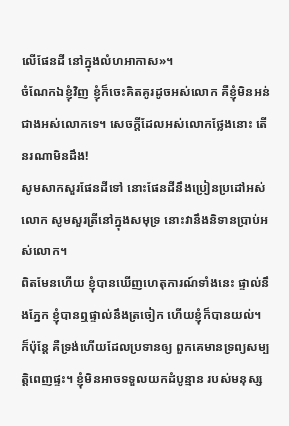លើផែនដី នៅក្នុងលំហអាកាស»។
ចំណែកឯខ្ញុំវិញ ខ្ញុំក៏ចេះគិតគូរដូចអស់លោក គឺខ្ញុំមិនអន់ជាងអស់លោកទេ។ សេចក្ដីដែលអស់លោកថ្លែងនោះ តើនរណាមិនដឹង!
សូមសាកសួរផែនដីទៅ នោះផែនដីនឹងប្រៀនប្រដៅអស់លោក សូមសួរត្រីនៅក្នុងសមុទ្រ នោះវានឹងនិទានប្រាប់អស់លោក។
ពិតមែនហើយ ខ្ញុំបានឃើញហេតុការណ៍ទាំងនេះ ផ្ទាល់នឹងភ្នែក ខ្ញុំបានឮផ្ទាល់នឹងត្រចៀក ហើយខ្ញុំក៏បានយល់។
ក៏ប៉ុន្តែ គឺទ្រង់ហើយដែលប្រទានឲ្យ ពួកគេមានទ្រព្យសម្បត្តិពេញផ្ទះ។ ខ្ញុំមិនអាចទទួលយកដំបូន្មាន របស់មនុស្ស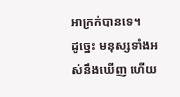អាក្រក់បានទេ។
ដូច្នេះ មនុស្សទាំងអស់នឹងឃើញ ហើយ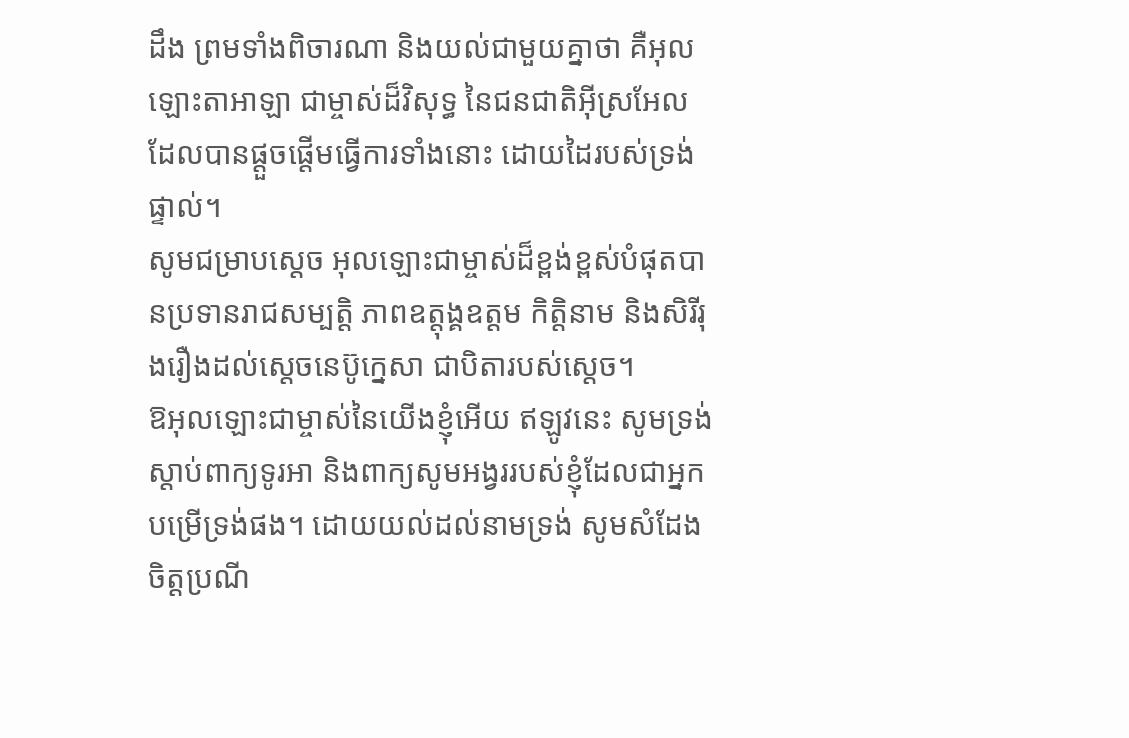ដឹង ព្រមទាំងពិចារណា និងយល់ជាមួយគ្នាថា គឺអុលឡោះតាអាឡា ជាម្ចាស់ដ៏វិសុទ្ធ នៃជនជាតិអ៊ីស្រអែល ដែលបានផ្ដួចផ្ដើមធ្វើការទាំងនោះ ដោយដៃរបស់ទ្រង់ផ្ទាល់។
សូមជម្រាបស្តេច អុលឡោះជាម្ចាស់ដ៏ខ្ពង់ខ្ពស់បំផុតបានប្រទានរាជសម្បត្តិ ភាពឧត្តុង្គឧត្ដម កិត្តិនាម និងសិរីរុងរឿងដល់ស្តេចនេប៊ូក្នេសា ជាបិតារបស់ស្តេច។
ឱអុលឡោះជាម្ចាស់នៃយើងខ្ញុំអើយ ឥឡូវនេះ សូមទ្រង់ស្តាប់ពាក្យទូរអា និងពាក្យសូមអង្វររបស់ខ្ញុំដែលជាអ្នកបម្រើទ្រង់ផង។ ដោយយល់ដល់នាមទ្រង់ សូមសំដែងចិត្តប្រណី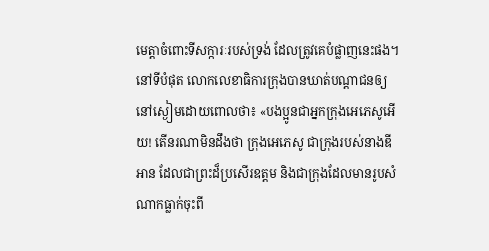មេត្តាចំពោះទីសក្ការៈរបស់ទ្រង់ ដែលត្រូវគេបំផ្លាញនេះផង។
នៅទីបំផុត លោកលេខាធិការក្រុងបានឃាត់បណ្ដាជនឲ្យនៅស្ងៀមដោយពោលថា៖ «បងប្អូនជាអ្នកក្រុងអេភេសូអើយ! តើនរណាមិនដឹងថា ក្រុងអេភេសូ ជាក្រុងរបស់នាងឌីអាន ដែលជាព្រះដ៏ប្រសើរឧត្ដម និងជាក្រុងដែលមានរូបសំណាកធ្លាក់ចុះពី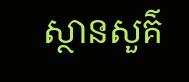ស្ថានសួគ៌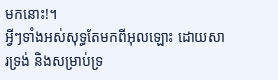មកនោះ!។
អ្វីៗទាំងអស់សុទ្ធតែមកពីអុលឡោះ ដោយសារទ្រង់ និងសម្រាប់ទ្រ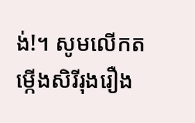ង់!។ សូមលើកតម្កើងសិរីរុងរឿង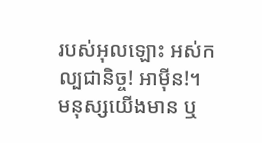របស់អុលឡោះ អស់កល្បជានិច្ច! អាម៉ីន!។
មនុស្សយើងមាន ឬ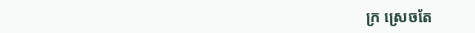ក្រ ស្រេចតែ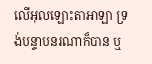លើអុលឡោះតាអាឡា ទ្រង់បន្ទាបនរណាក៏បាន ឬ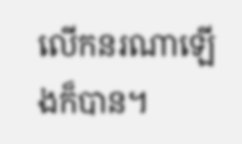លើកនរណាឡើងក៏បាន។